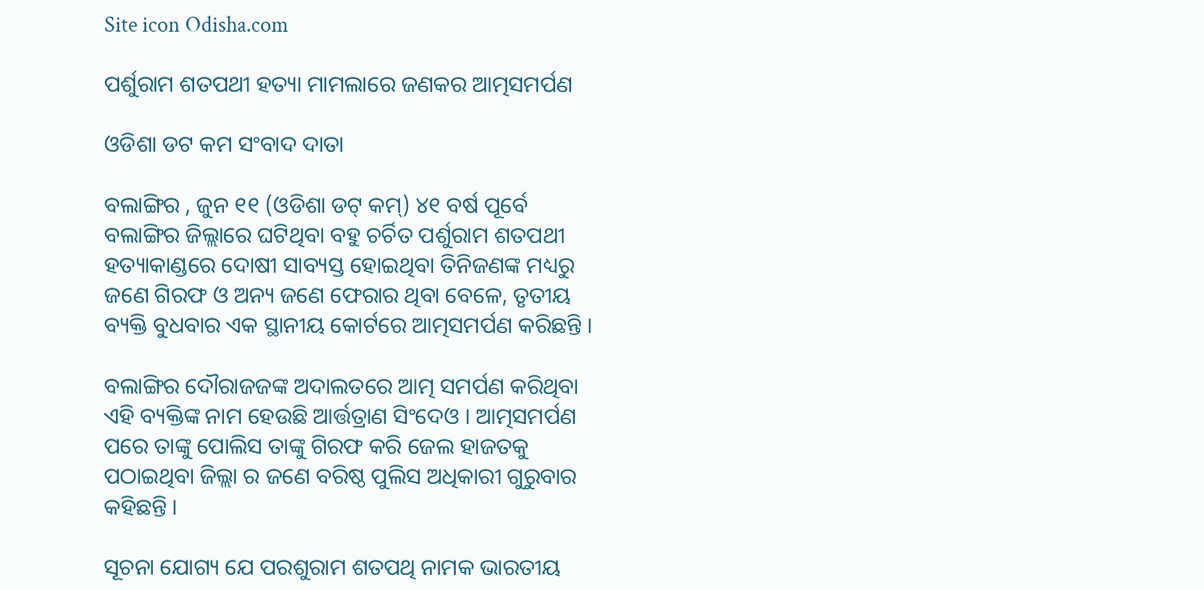Site icon Odisha.com

ପର୍ଶୁରାମ ଶତପଥୀ ହତ୍ୟା ମାମଲାରେ ଜଣକର ଆତ୍ମସମର୍ପଣ

ଓଡିଶା ଡଟ କମ ସଂବାଦ ଦାତା

ବଲାଙ୍ଗିର , ଜୁନ ୧୧ (ଓଡିଶା ଡଟ୍ କମ୍) ୪୧ ବର୍ଷ ପୂର୍ବେ ବଲାଙ୍ଗିର ଜିଲ୍ଲାରେ ଘଟିଥିବା ବହୁ ଚର୍ଚିତ ପର୍ଶୁରାମ ଶତପଥୀ ହତ୍ୟାକାଣ୍ଡରେ ଦୋଷୀ ସାବ୍ୟସ୍ତ ହୋଇଥିବା ତିନିଜଣଙ୍କ ମଧ୍ୟରୁ ଜଣେ ଗିରଫ ଓ ଅନ୍ୟ ଜଣେ ଫେରାର ଥିବା ବେଳେ, ତୃତୀୟ ବ୍ୟକ୍ତି ବୁଧବାର ଏକ ସ୍ଥାନୀୟ କୋର୍ଟରେ ଆତ୍ମସମର୍ପଣ କରିଛନ୍ତି ।

ବଲାଙ୍ଗିର ଦୌରାଜଜଙ୍କ ଅଦାଲତରେ ଆତ୍ମ ସମର୍ପଣ କରିଥିବା ଏହି ବ୍ୟକ୍ତିଙ୍କ ନାମ ହେଉଛି ଆର୍ତ୍ତତ୍ରାଣ ସିଂଦେଓ । ଆତ୍ମସମର୍ପଣ ପରେ ତାଙ୍କୁ ପୋଲିସ ତାଙ୍କୁ ଗିରଫ କରି ଜେଲ ହାଜତକୁ ପଠାଇଥିବା ଜିଲ୍ଲା ର ଜଣେ ବରିଷ୍ଠ ପୁଲିସ ଅଧିକାରୀ ଗୁରୁବାର କହିଛନ୍ତି ।

ସୂଚନା ଯୋଗ୍ୟ ଯେ ପରଶୁରାମ ଶତପଥି ନାମକ ଭାରତୀୟ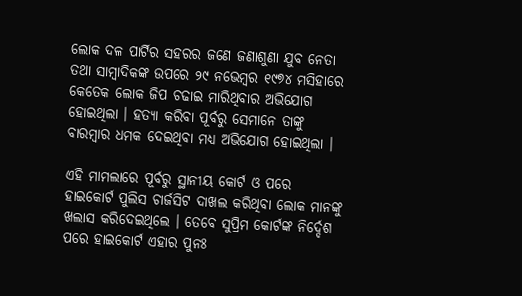ଲୋକ ଦଳ ପାର୍ଟିର ସହରର ଜଣେ ଜଣାଶୁଣା ଯୁବ ନେତା ତଥା ସାମ୍ବାଦିକଙ୍କ ଉପରେ ୨୯ ନଭେମ୍ବର ୧୯୭୪ ମସିହାରେ କେତେକ ଲୋକ ଜିପ ଚଢାଇ ମାରିଥିବାର ଅଭିଯୋଗ ହୋଇଥିଲା । ହତ୍ୟା କରିବା ପୂର୍ବରୁ ସେମାନେ ତାଙ୍କୁ ବାରମ୍ବାର ଧମକ ଦେଇଥିବା ମଧ୍ୟ ଅଭିଯୋଗ ହୋଇଥିଲା ।

ଏହି ମାମଲାରେ ପୂର୍ବରୁ ସ୍ଥାନୀୟ କୋର୍ଟ ଓ ପରେ ହାଇକୋର୍ଟ ପୁଲିସ ଚାର୍ଜସିଟ ଦାଖଲ କରିଥିବା ଲୋକ ମାନଙ୍କୁ ଖଲାସ କରିଦେଇଥିଲେ । ତେବେ ସୁପ୍ରିମ କୋର୍ଟଙ୍କ ନିର୍ଦ୍ଦେଶ ପରେ ହାଇକୋର୍ଟ ଏହାର ପୁନଃ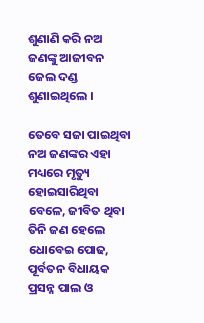ଶୁଣାଣି କରି ନଅ ଜଣଙ୍କୁ ଆଜୀବନ ଜେଲ ଦଣ୍ଡ ଶୁଣାଇଥିଲେ ।

ତେବେ ସଜା ପାଇଥିବା ନଅ ଜଣଙ୍କର ଏହା ମଧ୍ୟରେ ମୃତ୍ୟୁ ହୋଇସାରିଥିବା ବେଳେ, ଜୀବିତ ଥିବା ତିନି ଜଣ ହେଲେ ଧୋବେଇ ପୋଢ, ପୂର୍ବତନ ବିଧାୟକ ପ୍ରସନ୍ନ ପାଲ ଓ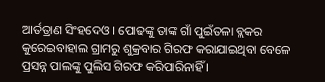ଆର୍ତତ୍ରାଣ ସିଂହଦେଓ । ପୋଢଙ୍କୁ ତାଙ୍କ ଗାଁ ପୁଇଁତଳା ବ୍ଲକର କୁରେଇବାହାଲ ଗ୍ରାମରୁ ଶୁକ୍ରବାର ଗିରଫ କରାଯାଇଥିବା ବେଳେ ପ୍ରସନ୍ନ ପାଲଙ୍କୁ ପୁଲିସ ଗିରଫ କରିପାରିନାହିଁ ।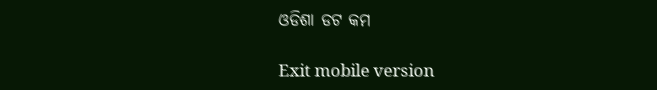ଓଡିଶା ଡଟ କମ

Exit mobile version